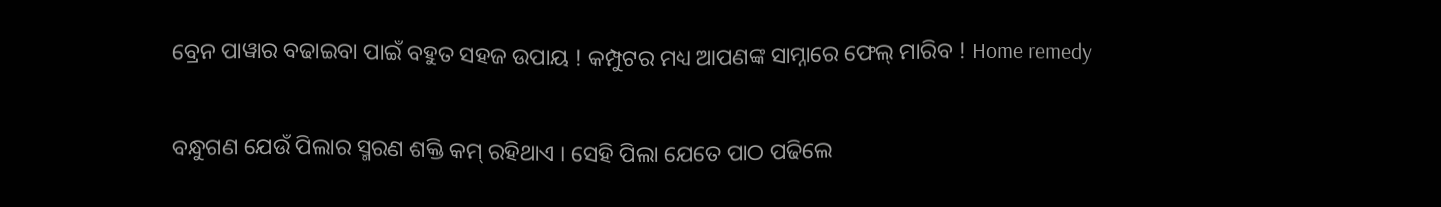ବ୍ରେନ ପାୱାର ବଢାଇବା ପାଇଁ ବହୁତ ସହଜ ଉପାୟ ! କମ୍ପୁଟର ମଧ୍ୟ ଆପଣଙ୍କ ସାମ୍ନାରେ ଫେଲ୍ ମାରିବ ! Home remedy

ବନ୍ଧୁଗଣ ଯେଉଁ ପିଲାର ସ୍ମରଣ ଶକ୍ତି କମ୍ ରହିଥାଏ । ସେହି ପିଲା ଯେତେ ପାଠ ପଢିଲେ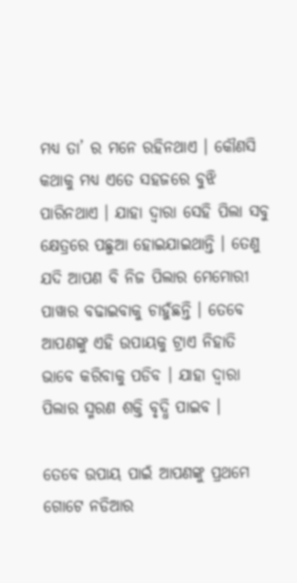ମଧ୍ୟ ତା’ ର ମନେ ରହିନଥାଏ । କୌଣସି କଥାକୁ ମଧ୍ୟ ଏତେ ସହଜରେ ବୁଝି ପାରିନଥାଏ । ଯାହା ଦ୍ଵାରା ସେହି ପିଲା ସବୁ କ୍ଷେତ୍ରରେ ପଛୁଆ ହୋଇଯାଇଥାନ୍ତି । ତେଣୁ ଯଦି ଆପଣ ବି ନିଜ ପିଲାର ମେମୋରୀ ପାୱାର ବଢାଇବାକୁ ଚାହୁଁଛନ୍ତି । ତେବେ ଆପଣଙ୍କୁ ଏହି ଉପାୟକୁ ଟ୍ରାଏ ନିହାତି ଭାବେ କରିବାକୁ ପଡିବ । ଯାହା ଦ୍ଵାରା ପିଲାର ସ୍ମରଣ ଶକ୍ତି ବୃଦ୍ଧି ପାଇବ ।

ତେବେ ଉପାୟ ପାଇଁ ଆପଣଙ୍କୁ ପ୍ରଥମେ ଗୋଟେ ନଡିଆର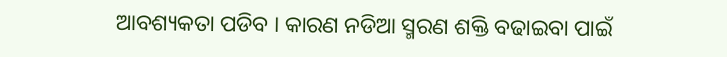ଆବଶ୍ୟକତା ପଡିବ । କାରଣ ନଡିଆ ସ୍ମରଣ ଶକ୍ତି ବଢାଇବା ପାଇଁ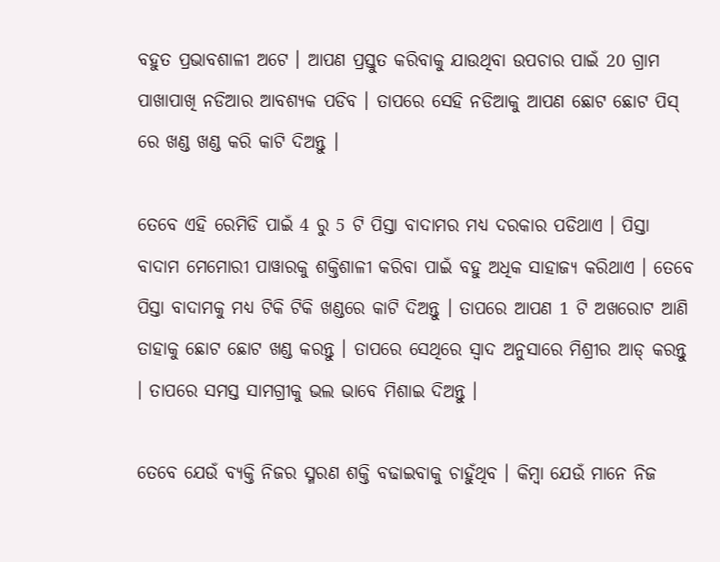ବହୁତ ପ୍ରଭାବଶାଳୀ ଅଟେ । ଆପଣ ପ୍ରସ୍ତୁତ କରିବାକୁ ଯାଉଥିବା ଉପଚାର ପାଇଁ 20 ଗ୍ରାମ ପାଖାପାଖି ନଡିଆର ଆବଶ୍ୟକ ପଡିବ । ତାପରେ ସେହି ନଡିଆକୁ ଆପଣ ଛୋଟ ଛୋଟ ପିସ୍ ରେ ଖଣ୍ଡ ଖଣ୍ଡ କରି କାଟି ଦିଅନ୍ତୁ ।

ତେବେ ଏହି ରେମିଡି ପାଇଁ 4 ରୁ 5 ଟି ପିସ୍ତା ବାଦାମର ମଧ୍ୟ ଦରକାର ପଡିଥାଏ । ପିସ୍ତା ବାଦାମ ମେମୋରୀ ପାୱାରକୁ ଶକ୍ତିଶାଳୀ କରିବା ପାଇଁ ବହୁ ଅଧିକ ସାହାଜ୍ଯ କରିଥାଏ । ତେବେ ପିସ୍ତା ବାଦାମକୁ ମଧ୍ୟ ଟିକି ଟିକି ଖଣ୍ଡରେ କାଟି ଦିଅନ୍ତୁ । ତାପରେ ଆପଣ 1 ଟି ଅଖରୋଟ ଆଣି ତାହାକୁ ଛୋଟ ଛୋଟ ଖଣ୍ଡ କରନ୍ତୁ । ତାପରେ ସେଥିରେ ସ୍ଵାଦ ଅନୁସାରେ ମିଶ୍ରୀର ଆଡ୍ କରନ୍ତୁ । ତାପରେ ସମସ୍ତ ସାମଗ୍ରୀକୁ ଭଲ ଭାବେ ମିଶାଇ ଦିଅନ୍ତୁ ।

ତେବେ ଯେଉଁ ବ୍ୟକ୍ତି ନିଜର ସ୍ମରଣ ଶକ୍ତି ବଢାଇବାକୁ ଚାହୁଁଥିବ । କିମ୍ବା ଯେଉଁ ମାନେ ନିଜ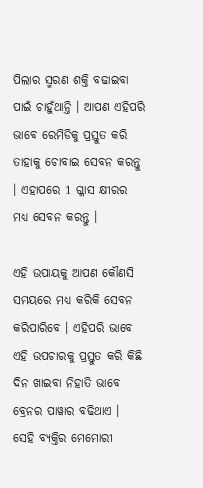ପିଲାର ସ୍ମରଣ ଶକ୍ତି ବଢାଇବା ପାଇଁ ଚାହୁଁଥାନ୍ତି । ଆପଣ ଏହିପରି ଭାବେ ରେମିଡିକୁ ପ୍ରସ୍ତୁତ କରି ତାହାକୁ ଚୋବାଇ ସେବନ କରନ୍ତୁ । ଏହାପରେ 1 ଗ୍ଳାସ କ୍ଷୀରର ମଧ୍ୟ ସେବନ କରନ୍ତୁ ।

ଏହି ଉପାୟକୁ ଆପଣ କୌଣସି ସମୟରେ ମଧ୍ୟ କରିକି ସେବନ କରିପାରିବେ । ଏହିପରି ଭାବେ ଏହି ଉପଚାରକୁ ପ୍ରସ୍ତୁତ କରି କିଛି ଦିନ ଖାଇବା ନିହାତି ଭାବେ ବ୍ରେନର ପାୱାର ବଢିଥାଏ । ସେହି ବ୍ୟକ୍ତିର ମେମୋରୀ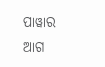ପାୱାର ଆଗ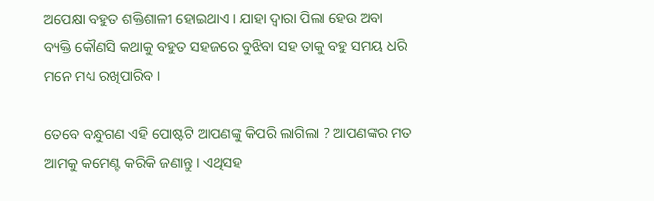ଅପେକ୍ଷା ବହୁତ ଶକ୍ତିଶାଳୀ ହୋଇଥାଏ । ଯାହା ଦ୍ଵାରା ପିଲା ହେଉ ଅବା ବ୍ୟକ୍ତି କୌଣସି କଥାକୁ ବହୁତ ସହଜରେ ବୁଝିବା ସହ ତାକୁ ବହୁ ସମୟ ଧରି ମନେ ମଧ୍ୟ ରଖିପାରିବ ।

ତେବେ ବନ୍ଧୁଗଣ ଏହି ପୋଷ୍ଟଟି ଆପଣଙ୍କୁ କିପରି ଲାଗିଲା ? ଆପଣଙ୍କର ମତ ଆମକୁ କମେଣ୍ଟ କରିକି ଜଣାନ୍ତୁ । ଏଥିସହ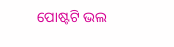ପୋଷ୍ଟଟି ଭଲ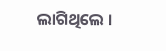ଲାଗିଥିଲେ ।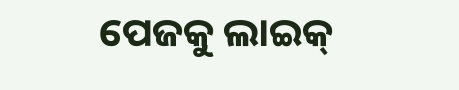ପେଜକୁ ଲାଇକ୍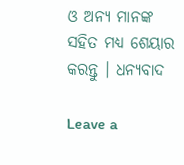ଓ ଅନ୍ୟ ମାନଙ୍କ ସହିତ ମଧ୍ୟ ଶେୟାର କରନ୍ତୁ । ଧନ୍ୟବାଦ

Leave a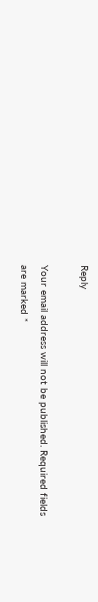Reply

Your email address will not be published. Required fields are marked *